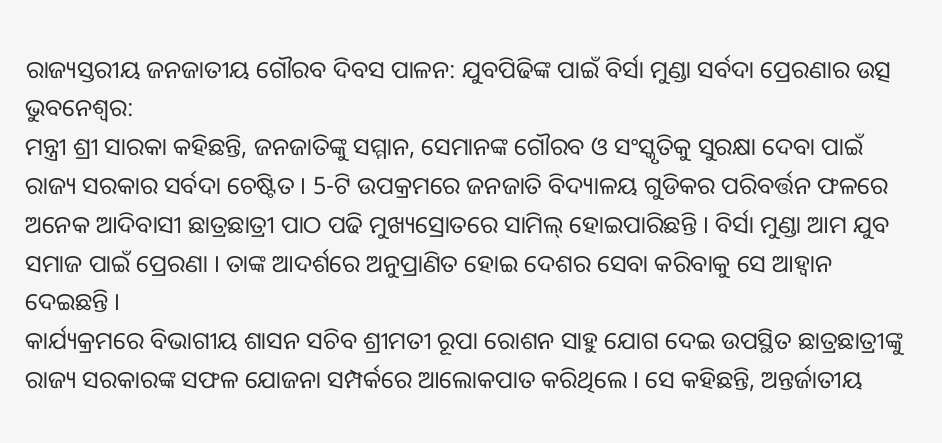ରାଜ୍ୟସ୍ତରୀୟ ଜନଜାତୀୟ ଗୌରବ ଦିବସ ପାଳନ: ଯୁବପିଢିଙ୍କ ପାଇଁ ବିର୍ସା ମୁଣ୍ଡା ସର୍ବଦା ପ୍ରେରଣାର ଉତ୍ସ
ଭୁବନେଶ୍ବର:
ମନ୍ତ୍ରୀ ଶ୍ରୀ ସାରକା କହିଛନ୍ତି, ଜନଜାତିଙ୍କୁ ସମ୍ମାନ, ସେମାନଙ୍କ ଗୌରବ ଓ ସଂସ୍କୃତିକୁ ସୁରକ୍ଷା ଦେବା ପାଇଁ ରାଜ୍ୟ ସରକାର ସର୍ବଦା ଚେଷ୍ଟିତ । 5-ଟି ଉପକ୍ରମରେ ଜନଜାତି ବିଦ୍ୟାଳୟ ଗୁଡିକର ପରିବର୍ତ୍ତନ ଫଳରେ ଅନେକ ଆଦିବାସୀ ଛାତ୍ରଛାତ୍ରୀ ପାଠ ପଢି ମୁଖ୍ୟସ୍ରୋତରେ ସାମିଲ୍ ହୋଇପାରିଛନ୍ତି । ବିର୍ସା ମୁଣ୍ଡା ଆମ ଯୁବ ସମାଜ ପାଇଁ ପ୍ରେରଣା । ତାଙ୍କ ଆଦର୍ଶରେ ଅନୁପ୍ରାଣିତ ହୋଇ ଦେଶର ସେବା କରିବାକୁ ସେ ଆହ୍ବାନ ଦେଇଛନ୍ତି ।
କାର୍ଯ୍ୟକ୍ରମରେ ବିଭାଗୀୟ ଶାସନ ସଚିବ ଶ୍ରୀମତୀ ରୂପା ରୋଶନ ସାହୁ ଯୋଗ ଦେଇ ଉପସ୍ଥିତ ଛାତ୍ରଛାତ୍ରୀଙ୍କୁ ରାଜ୍ୟ ସରକାରଙ୍କ ସଫଳ ଯୋଜନା ସମ୍ପର୍କରେ ଆଲୋକପାତ କରିଥିଲେ । ସେ କହିଛନ୍ତି, ଅନ୍ତର୍ଜାତୀୟ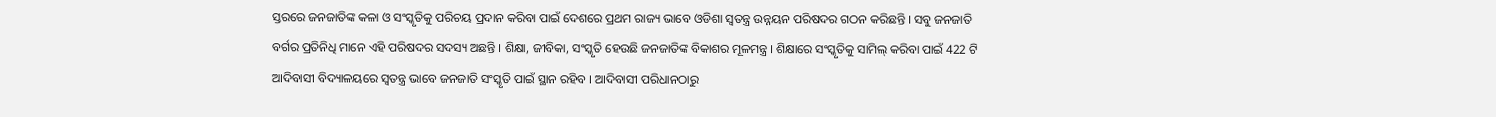ସ୍ତରରେ ଜନଜାତିଙ୍କ କଳା ଓ ସଂସ୍କୃତିକୁ ପରିଚୟ ପ୍ରଦାନ କରିବା ପାଇଁ ଦେଶରେ ପ୍ରଥମ ରାଜ୍ୟ ଭାବେ ଓଡିଶା ସ୍ବତନ୍ତ୍ର ଉନ୍ନୟନ ପରିଷଦର ଗଠନ କରିଛନ୍ତି । ସବୁ ଜନଜାତି ବର୍ଗର ପ୍ରତିନିଧି ମାନେ ଏହି ପରିଷଦର ସଦସ୍ୟ ଅଛନ୍ତି । ଶିକ୍ଷା, ଜୀବିକା, ସଂସ୍କୃତି ହେଉଛି ଜନଜାତିଙ୍କ ବିକାଶର ମୂଳମନ୍ତ୍ର । ଶିକ୍ଷାରେ ସଂସ୍କୃତିକୁ ସାମିଲ୍ କରିବା ପାଇଁ 422 ଟି ଆଦିବାସୀ ବିଦ୍ୟାଳୟରେ ସ୍ବତନ୍ତ୍ର ଭାବେ ଜନଜାତି ସଂସ୍କୃତି ପାଇଁ ସ୍ଥାନ ରହିବ । ଆଦିବାସୀ ପରିଧାନଠାରୁ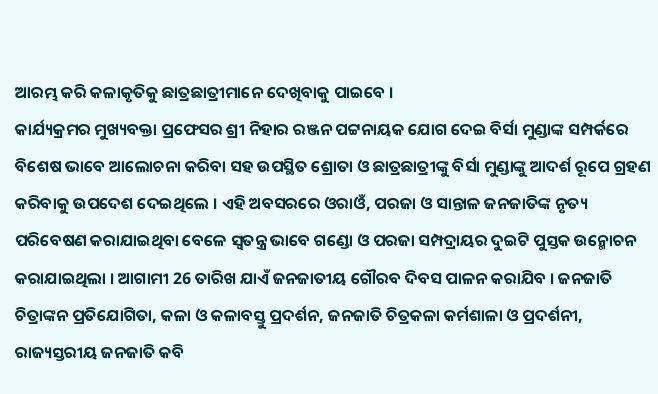ଆରମ୍ଭ କରି କଳାକୃତିକୁ ଛାତ୍ରଛାତ୍ରୀମାନେ ଦେଖିବାକୁ ପାଇବେ ।
କାର୍ଯ୍ୟକ୍ରମର ମୁଖ୍ୟବକ୍ତା ପ୍ରଫେସର ଶ୍ରୀ ନିହାର ରଞ୍ଜନ ପଟ୍ଟନାୟକ ଯୋଗ ଦେଇ ବିର୍ସା ମୁଣ୍ଡାଙ୍କ ସମ୍ପର୍କରେ ବିଶେଷ ଭାବେ ଆଲୋଚନା କରିବା ସହ ଉପସ୍ଥିତ ଶ୍ରୋତା ଓ ଛାତ୍ରଛାତ୍ରୀଙ୍କୁ ବିର୍ସା ମୁଣ୍ଡାଙ୍କୁ ଆଦର୍ଶ ରୂପେ ଗ୍ରହଣ କରିବାକୁ ଉପଦେଶ ଦେଇଥିଲେ । ଏହି ଅବସରରେ ଓରାଓଁ, ପରଜା ଓ ସାନ୍ତାଳ ଜନଜାତିଙ୍କ ନୃତ୍ୟ ପରିବେଷଣ କରାଯାଇଥିବା ବେଳେ ସ୍ବତନ୍ତ୍ର ଭାବେ ଗଣ୍ଡୋ ଓ ପରଜା ସମ୍ପଦ୍ରାୟର ଦୁଇଟି ପୁସ୍ତକ ଉନ୍ମୋଚନ କରାଯାଇଥିଲା । ଆଗାମୀ 26 ତାରିଖ ଯାଏଁ ଜନଜାତୀୟ ଗୌରବ ଦିବସ ପାଳନ କରାଯିବ । ଜନଜାତି ଚିତ୍ରାଙ୍କନ ପ୍ରତିଯୋଗିତା, କଳା ଓ କଳାବସ୍ତୁ ପ୍ରଦର୍ଶନ, ଜନଜାତି ଚିତ୍ରକଳା କର୍ମଶାଳା ଓ ପ୍ରଦର୍ଶନୀ, ରାଜ୍ୟସ୍ତରୀୟ ଜନଜାତି କବି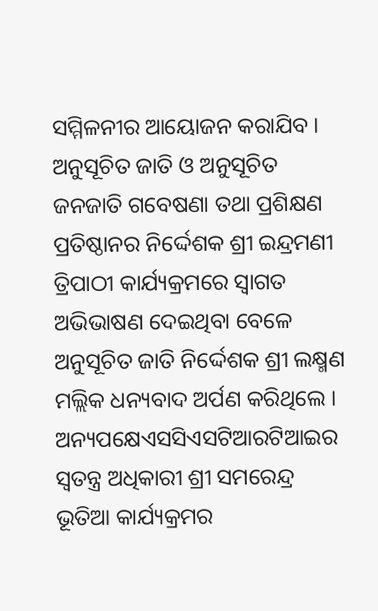ସମ୍ମିଳନୀର ଆୟୋଜନ କରାଯିବ ।
ଅନୁସୂଚିତ ଜାତି ଓ ଅନୁସୂଚିତ ଜନଜାତି ଗବେଷଣା ତଥା ପ୍ରଶିକ୍ଷଣ ପ୍ରତିଷ୍ଠାନର ନିର୍ଦ୍ଦେଶକ ଶ୍ରୀ ଇନ୍ଦ୍ରମଣୀ ତ୍ରିପାଠୀ କାର୍ଯ୍ୟକ୍ରମରେ ସ୍ବାଗତ ଅଭିଭାଷଣ ଦେଇଥିବା ବେଳେ ଅନୁସୂଚିତ ଜାତି ନିର୍ଦ୍ଦେଶକ ଶ୍ରୀ ଲକ୍ଷ୍ମଣ ମଲ୍ଲିକ ଧନ୍ୟବାଦ ଅର୍ପଣ କରିଥିଲେ । ଅନ୍ୟପକ୍ଷେଏସସିଏସଟିଆରଟିଆଇର ସ୍ବତନ୍ତ୍ର ଅଧିକାରୀ ଶ୍ରୀ ସମରେନ୍ଦ୍ର ଭୂତିଆ କାର୍ଯ୍ୟକ୍ରମର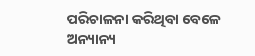ପରିଚାଳନା କରିଥିବା ବେଳେ ଅନ୍ୟାନ୍ୟ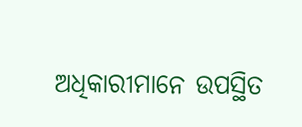ଅଧିକାରୀମାନେ ଉପସ୍ଥିତ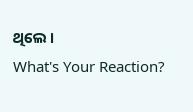ଥିଲେ ।
What's Your Reaction?